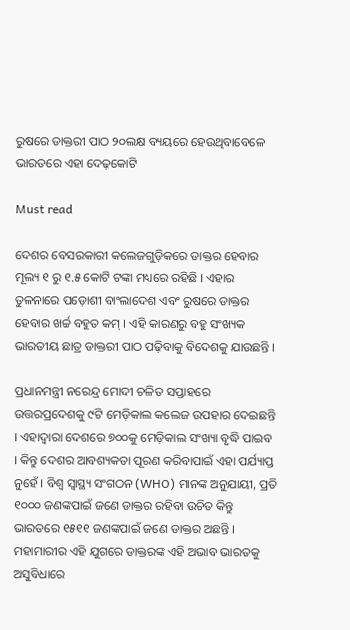ରୁଷରେ ଡାକ୍ତରୀ ପାଠ ୨୦ଲକ୍ଷ ବ୍ୟୟରେ ହେଉଥିବାବେଳେ ଭାରତରେ ଏହା ଦେଢ଼କୋଟି

Must read

ଦେଶର ବେସରକାରୀ କଲେଜଗୁଡ଼ିକରେ ଡାକ୍ତର ହେବାର ମୂଲ୍ୟ ୧ ରୁ ୧.୫ କୋଟି ଟଙ୍କା ମଧ୍ୟରେ ରହିଛି । ଏହାର ତୁଳନାରେ ପଡ଼ୋଶୀ ବାଂଲାଦେଶ ଏବଂ ରୁଷରେ ଡାକ୍ତର ହେବାର ଖର୍ଚ୍ଚ ବହୁତ କମ୍ । ଏହି କାରଣରୁ ବହୁ ସଂଖ୍ୟକ ଭାରତୀୟ ଛାତ୍ର ଡାକ୍ତରୀ ପାଠ ପଢ଼ିବାକୁ ବିଦେଶକୁ ଯାଉଛନ୍ତି ।

ପ୍ରଧାନମନ୍ତ୍ରୀ ନରେନ୍ଦ୍ର ମୋଦୀ ଚଳିତ ସପ୍ତାହରେ ଉତ୍ତରପ୍ରଦେଶକୁ ୯ଟି ମେଡ଼ିକାଲ କଲେଜ ଉପହାର ଦେଇଛନ୍ତି । ଏହାଦ୍ୱାରା ଦେଶରେ ୭୦୦କୁ ମେଡ଼ିକାଲ ସଂଖ୍ୟା ବୃଦ୍ଧି ପାଇବ । କିନ୍ତୁ ଦେଶର ଆବଶ୍ୟକତା ପୂରଣ କରିବାପାଇଁ ଏହା ପର୍ଯ୍ୟାପ୍ତ ନୁହେଁ । ବିଶ୍ୱ ସ୍ୱାସ୍ଥ୍ୟ ସଂଗଠନ (WHO) ମାନଙ୍କ ଅନୁଯାୟୀ, ପ୍ରତି ୧୦୦୦ ଜଣଙ୍କପାଇଁ ଜଣେ ଡାକ୍ତର ରହିବା ଉଚିତ କିନ୍ତୁ ଭାରତରେ ୧୫୧୧ ଜଣଙ୍କପାଇଁ ଜଣେ ଡାକ୍ତର ଅଛନ୍ତି । ମହାମାରୀର ଏହି ଯୁଗରେ ଡାକ୍ତରଙ୍କ ଏହି ଅଭାବ ଭାରତକୁ ଅସୁବିଧାରେ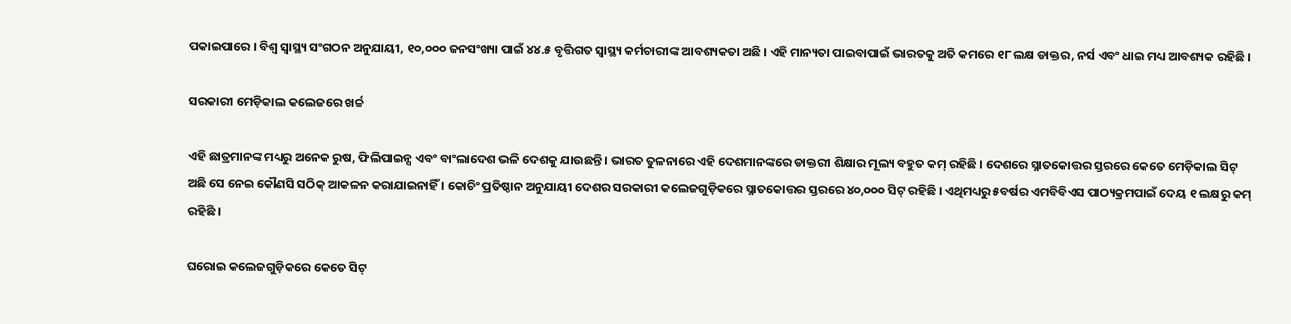ପକାଇପାରେ । ବିଶ୍ୱ ସ୍ୱାସ୍ଥ୍ୟ ସଂଗଠନ ଅନୁଯାୟୀ, ୧୦,୦୦୦ ଜନସଂଖ୍ୟା ପାଇଁ ୪୪.୫ ବୃତ୍ତିଗତ ସ୍ୱାସ୍ଥ୍ୟ କର୍ମଚାରୀଙ୍କ ଆବଶ୍ୟକତା ଅଛି । ଏହି ମାନ୍ୟତା ପାଇବାପାଇଁ ଭାରତକୁ ଅତି କମରେ ୧୮ ଲକ୍ଷ ଡାକ୍ତର, ନର୍ସ ଏବଂ ଧାଇ ମଧ୍ୟ ଆବଶ୍ୟକ ରହିଛି ।

ସରକାରୀ ମେଡ଼ିକାଲ କଲେଜରେ ଖର୍ଚ୍ଚ

ଏହି ଛାତ୍ରମାନଙ୍କ ମଧ୍ୟରୁ ଅନେକ ରୁଷ, ଫିଲିପାଇନ୍ସ ଏବଂ ବାଂଲାଦେଶ ଭଳି ଦେଶକୁ ଯାଉଛନ୍ତି । ଭାରତ ତୁଳନାରେ ଏହି ଦେଶମାନଙ୍କରେ ଡାକ୍ତରୀ ଶିକ୍ଷାର ମୂଲ୍ୟ ବହୁତ କମ୍ ରହିଛି । ଦେଶରେ ସ୍ନାତକୋତ୍ତର ସ୍ତରରେ କେତେ ମେଡ଼ିକାଲ ସିଟ୍ ଅଛି ସେ ନେଇ କୌଣସି ସଠିକ୍ ଆକଳନ କରାଯାଇନାହିଁ । କୋଚିଂ ପ୍ରତିଷ୍ଠାନ ଅନୁଯାୟୀ ଦେଶର ସରକାରୀ କଲେଜଗୁଡ଼ିକରେ ସ୍ନାତକୋତ୍ତର ସ୍ତରରେ ୪୦,୦୦୦ ସିଟ୍ ରହିଛି । ଏଥିମଧ୍ୟରୁ ୫ବର୍ଷର ଏମବିବିଏସ ପାଠ୍ୟକ୍ରମପାଇଁ ଦେୟ ୧ ଲକ୍ଷରୁ କମ୍ ରହିଛି ।

ଘରୋଇ କଲେଜଗୁଡ଼ିକରେ କେତେ ସିଟ୍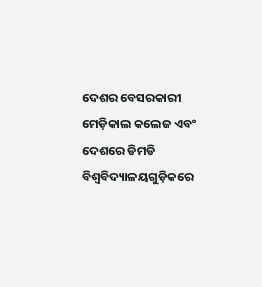ଦେଶର ବେସରକାରୀ ମେଡ଼ିକାଲ କଲେଜ ଏବଂ ଦେଶରେ ଡିମଡି ବିଶ୍ୱବିଦ୍ୟାଳୟଗୁଡ଼ିକରେ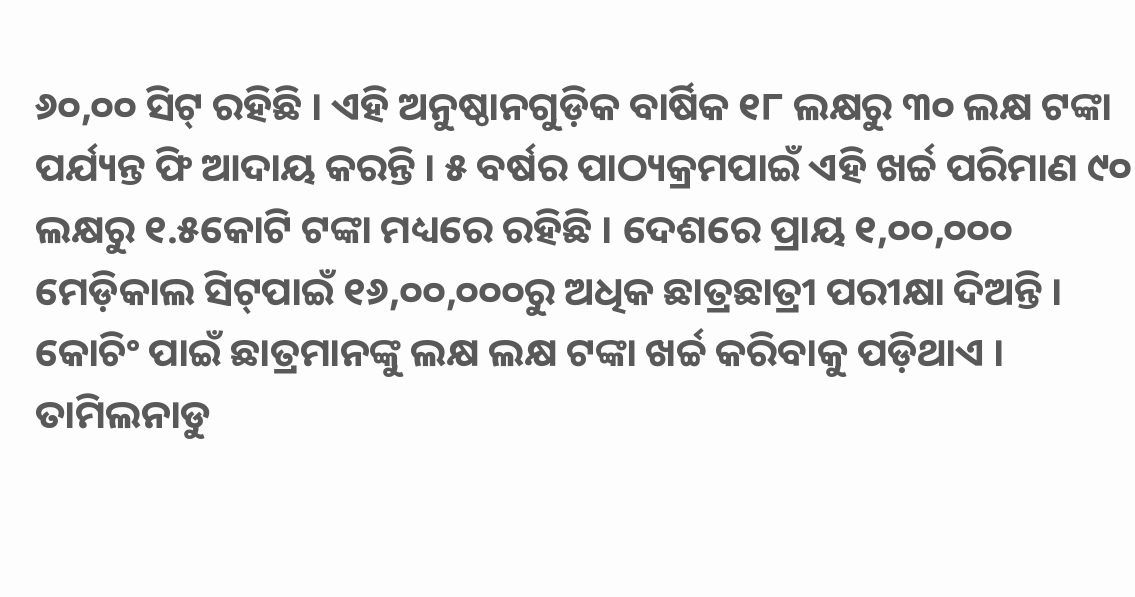୬୦,୦୦ ସିଟ୍ ରହିଛି । ଏହି ଅନୁଷ୍ଠାନଗୁଡ଼ିକ ବାର୍ଷିକ ୧୮ ଲକ୍ଷରୁ ୩୦ ଲକ୍ଷ ଟଙ୍କା ପର୍ଯ୍ୟନ୍ତ ଫି ଆଦାୟ କରନ୍ତି । ୫ ବର୍ଷର ପାଠ୍ୟକ୍ରମପାଇଁ ଏହି ଖର୍ଚ୍ଚ ପରିମାଣ ୯୦ ଲକ୍ଷରୁ ୧.୫କୋଟି ଟଙ୍କା ମଧ୍ୟରେ ରହିଛି । ଦେଶରେ ପ୍ରାୟ ୧,୦୦,୦୦୦ ମେଡ଼ିକାଲ ସିଟ୍‌ପାଇଁ ୧୬,୦୦,୦୦୦ରୁ ଅଧିକ ଛାତ୍ରଛାତ୍ରୀ ପରୀକ୍ଷା ଦିଅନ୍ତି । କୋଚିଂ ପାଇଁ ଛାତ୍ରମାନଙ୍କୁ ଲକ୍ଷ ଲକ୍ଷ ଟଙ୍କା ଖର୍ଚ୍ଚ କରିବାକୁ ପଡ଼ିଥାଏ । ତାମିଲନାଡୁ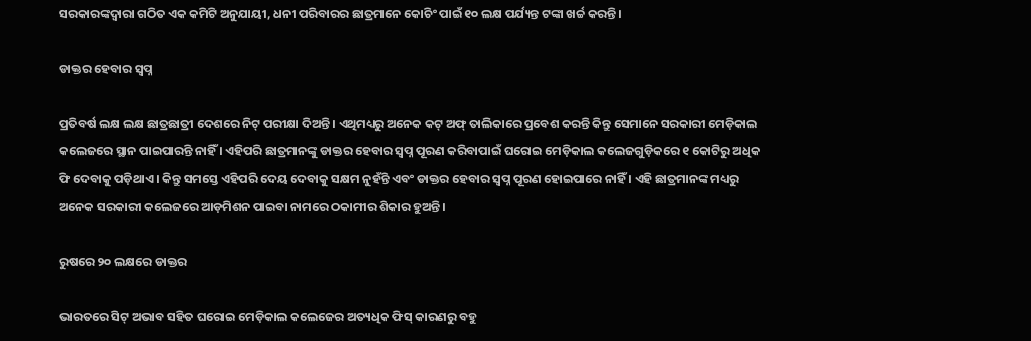ସରକାରଙ୍କଦ୍ୱାରା ଗଠିତ ଏକ କମିଟି ଅନୁଯାୟୀ, ଧନୀ ପରିବାରର ଛାତ୍ରମାନେ କୋଚିଂ ପାଇଁ ୧୦ ଲକ୍ଷ ପର୍ଯ୍ୟନ୍ତ ଟଙ୍କା ଖର୍ଚ୍ଚ କରନ୍ତି ।

ଡାକ୍ତର ହେବାର ସ୍ୱପ୍ନ

ପ୍ରତିବର୍ଷ ଲକ୍ଷ ଲକ୍ଷ ଛାତ୍ରଛାତ୍ରୀ ଦେଶରେ ନିଟ୍‌ ପରୀକ୍ଷା ଦିଅନ୍ତି । ଏଥିମଧ୍ୟରୁ ଅନେକ କଟ୍‌ ଅଫ୍ ତାଲିକାରେ ପ୍ରବେଶ କରନ୍ତି କିନ୍ତୁ ସେମାନେ ସରକାରୀ ମେଡ଼ିକାଲ କଲେଜରେ ସ୍ଥାନ ପାଇପାରନ୍ତି ନାହିଁ । ଏହିପରି ଛାତ୍ରମାନଙ୍କୁ ଡାକ୍ତର ହେବାର ସ୍ୱପ୍ନ ପୂରଣ କରିବାପାଇଁ ଘରୋଇ ମେଡ଼ିକାଲ କଲେଜଗୁଡ଼ିକରେ ୧ କୋଟିରୁ ଅଧିକ ଫି ଦେବାକୁ ପଡ଼ିଥାଏ । କିନ୍ତୁ ସମସ୍ତେ ଏହିପରି ଦେୟ ଦେବାକୁ ସକ୍ଷମ ନୁହଁନ୍ତି ଏବଂ ଡାକ୍ତର ହେବାର ସ୍ୱପ୍ନ ପୂରଣ ହୋଇପାରେ ନାହିଁ । ଏହି ଛାତ୍ରମାନଙ୍କ ମଧ୍ୟରୁ ଅନେକ ସରକାରୀ କଲେଜରେ ଆଡ଼ମିଶନ ପାଇବା ନାମରେ ଠକାମୀର ଶିକାର ହୁଅନ୍ତି ।

ରୁଷରେ ୨୦ ଲକ୍ଷରେ ଡାକ୍ତର

ଭାରତରେ ସିଟ୍‌ ଅଭାବ ସହିତ ଘରୋଇ ମେଡ଼ିକାଲ କଲେଜେର ଅତ୍ୟଧିକ ଫିସ୍‌ କାରଣରୁ ବହୁ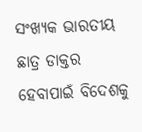ସଂଖ୍ୟକ ଭାରତୀୟ ଛାତ୍ର ଡାକ୍ତର ହେବାପାଇଁ ବିଦେଶକୁ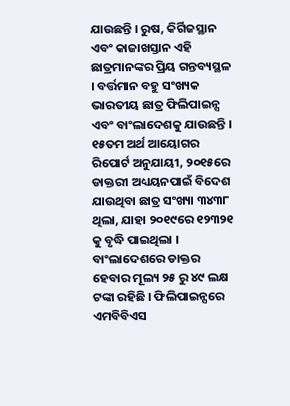ଯାଉଛନ୍ତି । ରୁଷ, କିର୍ଗିଜସ୍ଥାନ ଏବଂ କାଜାଖସ୍ତାନ ଏହି ଛାତ୍ରମାନଙ୍କର ପ୍ରିୟ ଗନ୍ତବ୍ୟସ୍ଥଳ । ବର୍ତ୍ତମାନ ବହୁ ସଂଖ୍ୟକ ଭାରତୀୟ ଛାତ୍ର ଫିଲିପାଇନ୍ସ ଏବଂ ବାଂଲାଦେଶକୁ ଯାଉଛନ୍ତି । ୧୫ତମ ଅର୍ଥ ଆୟୋଗର ରିପୋର୍ଟ ଅନୁଯାୟୀ, ୨୦୧୫ରେ ଡାକ୍ତରୀ ଅଧ୍ୟୟନପାଇଁ ବିଦେଶ ଯାଉଥିବା ଛାତ୍ର ସଂଖ୍ୟା ୩୪୩୮ ଥିଲା, ଯାହା ୨୦୧୯ରେ ୧୨୩୨୧ କୁ ବୃଦ୍ଧି ପାଇଥିଲା । ବାଂଲାଦେଶରେ ଡାକ୍ତର ହେବାର ମୂଲ୍ୟ ୨୫ ରୁ ୪୯ ଲକ୍ଷ ଟଙ୍କା ରହିଛି । ଫିଲିପାଇନ୍ସରେ ଏମବିବିଏସ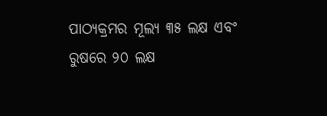ପାଠ୍ୟକ୍ରମର ମୂଲ୍ୟ ୩୫ ଲକ୍ଷ ଏବଂ ରୁଷରେ ୨୦ ଲକ୍ଷ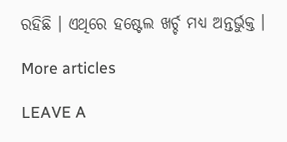ରହିଛି । ଏଥିରେ ହଷ୍ଟେଲ ଖର୍ଚ୍ଚ ମଧ୍ୟ ଅନ୍ତର୍ଭୁକ୍ତ ।

More articles

LEAVE A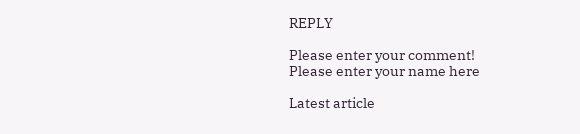REPLY

Please enter your comment!
Please enter your name here

Latest article